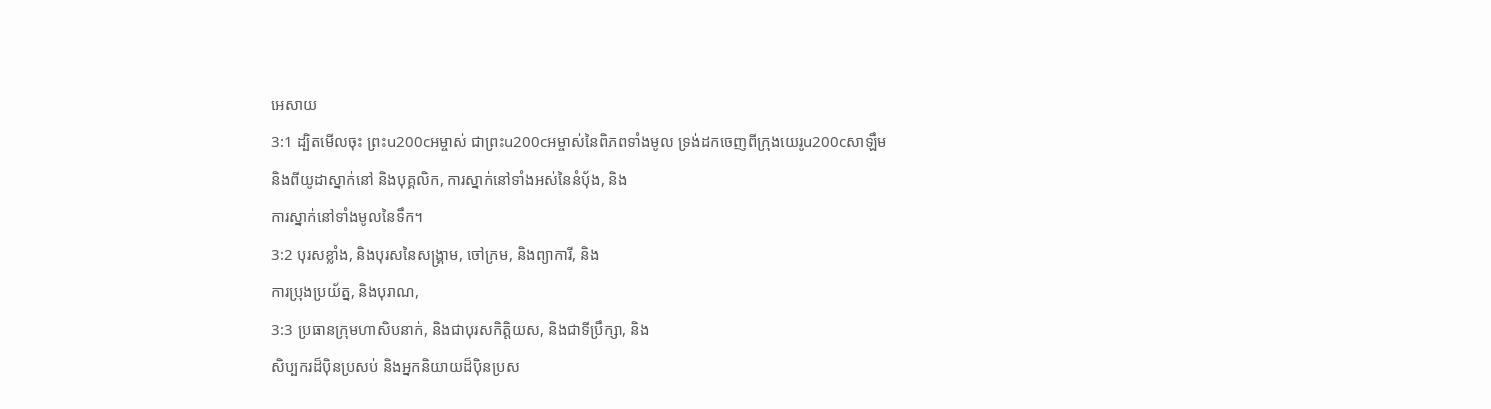អេសាយ
3:1 ដ្បិតមើលចុះ ព្រះu200cអម្ចាស់ ជាព្រះu200cអម្ចាស់នៃពិភពទាំងមូល ទ្រង់ដកចេញពីក្រុងយេរូu200cសាឡឹម
និងពីយូដាស្នាក់នៅ និងបុគ្គលិក, ការស្នាក់នៅទាំងអស់នៃនំបុ័ង, និង
ការស្នាក់នៅទាំងមូលនៃទឹក។
3:2 បុរសខ្លាំង, និងបុរសនៃសង្រ្គាម, ចៅក្រម, និងព្យាការី, និង
ការប្រុងប្រយ័ត្ន, និងបុរាណ,
3:3 ប្រធានក្រុមហាសិបនាក់, និងជាបុរសកិត្តិយស, និងជាទីប្រឹក្សា, និង
សិប្បករដ៏ប៉ិនប្រសប់ និងអ្នកនិយាយដ៏ប៉ិនប្រស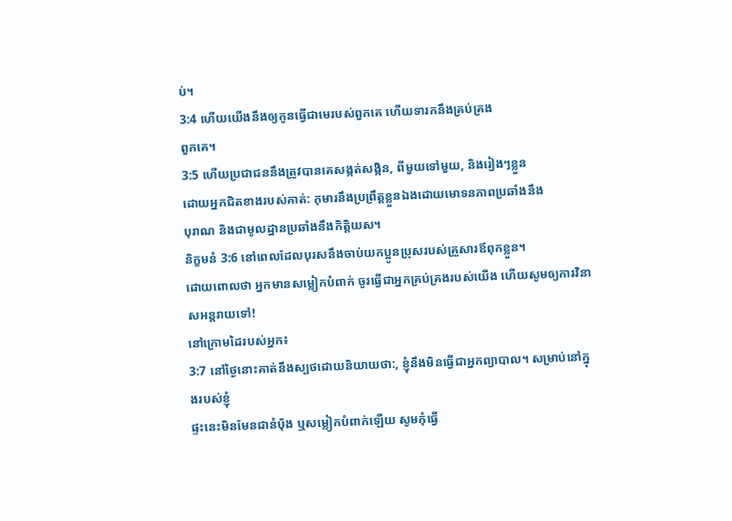ប់។
3:4 ហើយយើងនឹងឲ្យកូនធ្វើជាមេរបស់ពួកគេ ហើយទារកនឹងគ្រប់គ្រង
ពួកគេ។
3:5 ហើយប្រជាជននឹងត្រូវបានគេសង្កត់សង្កិន, ពីមួយទៅមួយ, និងរៀងៗខ្លួន
ដោយអ្នកជិតខាងរបស់គាត់: កុមារនឹងប្រព្រឹត្តខ្លួនឯងដោយមោទនភាពប្រឆាំងនឹង
បុរាណ និងជាមូលដ្ឋានប្រឆាំងនឹងកិត្តិយស។
និក្ខមនំ 3:6 នៅពេលដែលបុរសនឹងចាប់យកប្អូនប្រុសរបស់គ្រួសារឪពុកខ្លួន។
ដោយពោលថា អ្នកមានសម្លៀកបំពាក់ ចូរធ្វើជាអ្នកគ្រប់គ្រងរបស់យើង ហើយសូមឲ្យការវិនាសអន្តរាយទៅ!
នៅក្រោមដៃរបស់អ្នក៖
3:7 នៅថ្ងៃនោះគាត់នឹងស្បថដោយនិយាយថា:, ខ្ញុំនឹងមិនធ្វើជាអ្នកព្យាបាល។ សម្រាប់នៅក្នុងរបស់ខ្ញុំ
ផ្ទះនេះមិនមែនជានំប៉័ង ឬសម្លៀកបំពាក់ឡើយ សូមកុំធ្វើ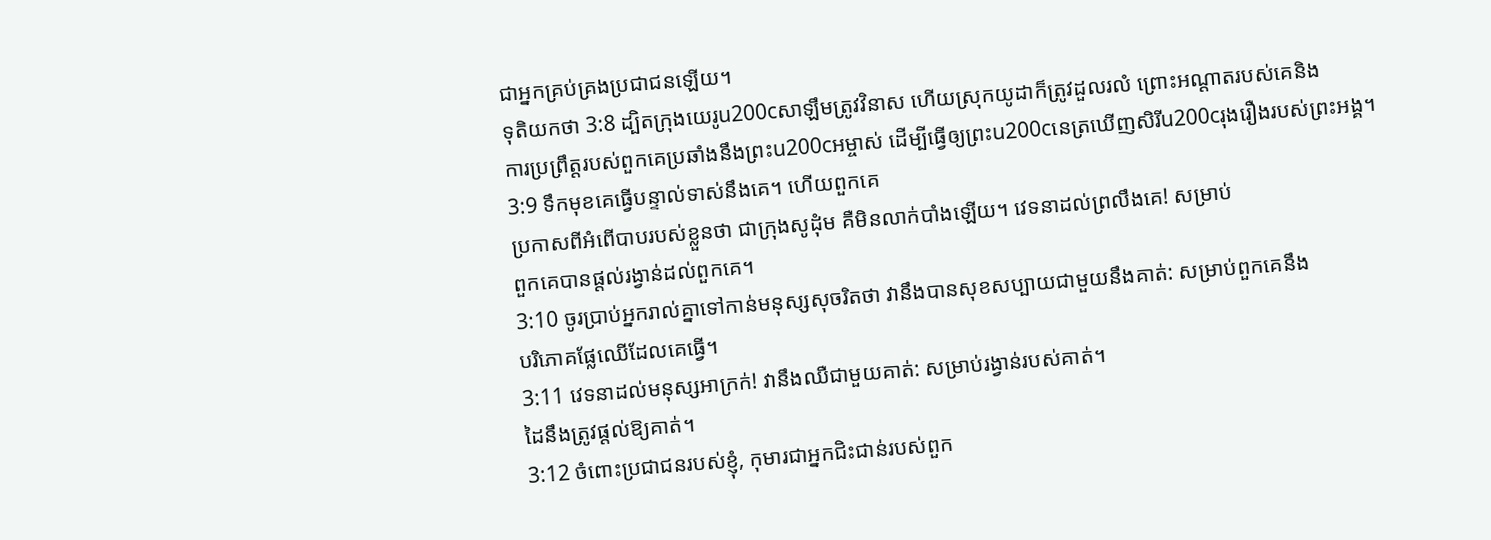ជាអ្នកគ្រប់គ្រងប្រជាជនឡើយ។
ទុតិយកថា 3:8 ដ្បិតក្រុងយេរូu200cសាឡឹមត្រូវវិនាស ហើយស្រុកយូដាក៏ត្រូវដួលរលំ ព្រោះអណ្ដាតរបស់គេនិង
ការប្រព្រឹត្តរបស់ពួកគេប្រឆាំងនឹងព្រះu200cអម្ចាស់ ដើម្បីធ្វើឲ្យព្រះu200cនេត្រឃើញសិរីu200cរុងរឿងរបស់ព្រះអង្គ។
3:9 ទឹកមុខគេធ្វើបន្ទាល់ទាស់នឹងគេ។ ហើយពួកគេ
ប្រកាសពីអំពើបាបរបស់ខ្លួនថា ជាក្រុងសូដុំម គឺមិនលាក់បាំងឡើយ។ វេទនាដល់ព្រលឹងគេ! សម្រាប់
ពួកគេបានផ្ដល់រង្វាន់ដល់ពួកគេ។
3:10 ចូរប្រាប់អ្នករាល់គ្នាទៅកាន់មនុស្សសុចរិតថា វានឹងបានសុខសប្បាយជាមួយនឹងគាត់: សម្រាប់ពួកគេនឹង
បរិភោគផ្លែឈើដែលគេធ្វើ។
3:11 វេទនាដល់មនុស្សអាក្រក់! វានឹងឈឺជាមួយគាត់: សម្រាប់រង្វាន់របស់គាត់។
ដៃនឹងត្រូវផ្តល់ឱ្យគាត់។
3:12 ចំពោះប្រជាជនរបស់ខ្ញុំ, កុមារជាអ្នកជិះជាន់របស់ពួក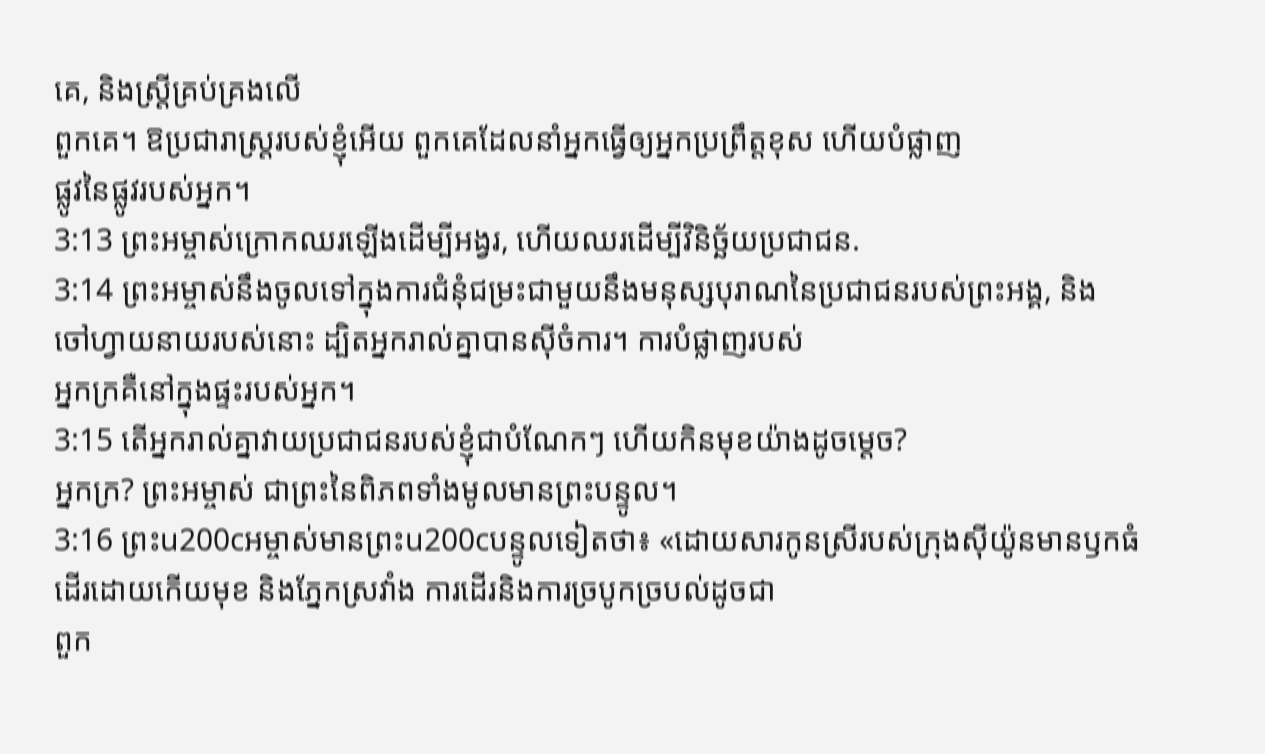គេ, និងស្ត្រីគ្រប់គ្រងលើ
ពួកគេ។ ឱប្រជារាស្ត្ររបស់ខ្ញុំអើយ ពួកគេដែលនាំអ្នកធ្វើឲ្យអ្នកប្រព្រឹត្តខុស ហើយបំផ្លាញ
ផ្លូវនៃផ្លូវរបស់អ្នក។
3:13 ព្រះអម្ចាស់ក្រោកឈរឡើងដើម្បីអង្វរ, ហើយឈរដើម្បីវិនិច្ឆ័យប្រជាជន.
3:14 ព្រះអម្ចាស់នឹងចូលទៅក្នុងការជំនុំជម្រះជាមួយនឹងមនុស្សបុរាណនៃប្រជាជនរបស់ព្រះអង្គ, និង
ចៅហ្វាយនាយរបស់នោះ ដ្បិតអ្នករាល់គ្នាបានស៊ីចំការ។ ការបំផ្លាញរបស់
អ្នកក្រគឺនៅក្នុងផ្ទះរបស់អ្នក។
3:15 តើអ្នករាល់គ្នាវាយប្រជាជនរបស់ខ្ញុំជាបំណែកៗ ហើយកិនមុខយ៉ាងដូចម្ដេច?
អ្នកក្រ? ព្រះអម្ចាស់ ជាព្រះនៃពិភពទាំងមូលមានព្រះបន្ទូល។
3:16 ព្រះu200cអម្ចាស់មានព្រះu200cបន្ទូលទៀតថា៖ «ដោយសារកូនស្រីរបស់ក្រុងស៊ីយ៉ូនមានឫកធំ
ដើរដោយកើយមុខ និងភ្នែកស្រវាំង ការដើរនិងការច្របូកច្របល់ដូចជា
ពួក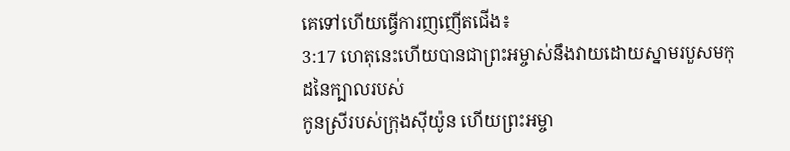គេទៅហើយធ្វើការញញើតជើង៖
3:17 ហេតុនេះហើយបានជាព្រះអម្ចាស់នឹងវាយដោយស្នាមរបួសមកុដនៃក្បាលរបស់
កូនស្រីរបស់ក្រុងស៊ីយ៉ូន ហើយព្រះអម្ចា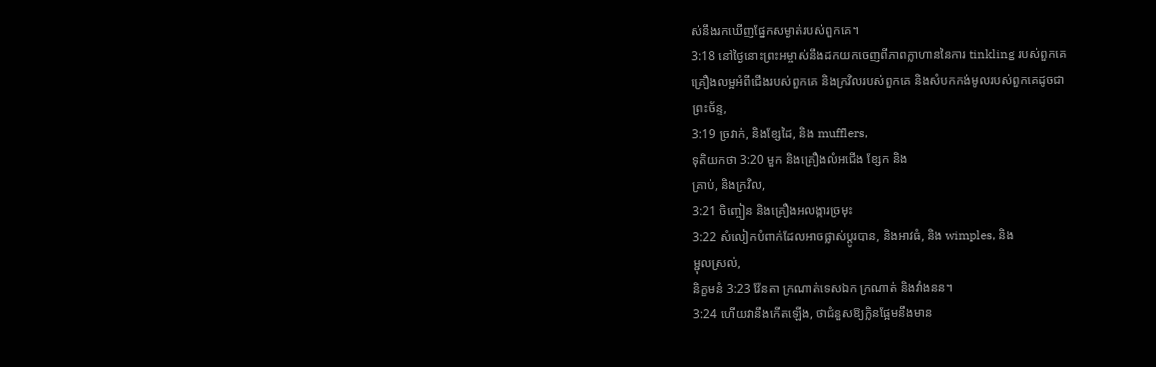ស់នឹងរកឃើញផ្នែកសម្ងាត់របស់ពួកគេ។
3:18 នៅថ្ងៃនោះព្រះអម្ចាស់នឹងដកយកចេញពីភាពក្លាហាននៃការ tinkling របស់ពួកគេ
គ្រឿងលម្អអំពីជើងរបស់ពួកគេ និងក្រវិលរបស់ពួកគេ និងសំបកកង់មូលរបស់ពួកគេដូចជា
ព្រះច័ន្ទ,
3:19 ច្រវាក់, និងខ្សែដៃ, និង mufflers,
ទុតិយកថា 3:20 មួក និងគ្រឿងលំអជើង ខ្សែក និង
គ្រាប់, និងក្រវិល,
3:21 ចិញ្ចៀន និងគ្រឿងអលង្ការច្រមុះ
3:22 សំលៀកបំពាក់ដែលអាចផ្លាស់ប្តូរបាន, និងអាវធំ, និង wimples, និង
ម្ជុលស្រល់,
និក្ខមនំ 3:23 វ៉ែនតា ក្រណាត់ទេសឯក ក្រណាត់ និងវាំងនន។
3:24 ហើយវានឹងកើតឡើង, ថាជំនួសឱ្យក្លិនផ្អែមនឹងមាន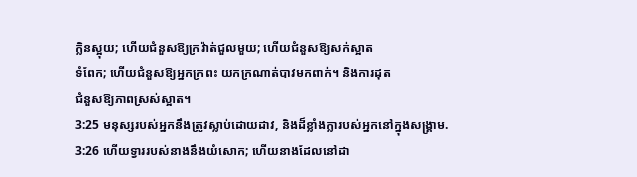ក្លិនស្អុយ; ហើយជំនួសឱ្យក្រវ៉ាត់ជួលមួយ; ហើយជំនួសឱ្យសក់ស្អាត
ទំពែក; ហើយជំនួសឱ្យអ្នកក្រពះ យកក្រណាត់បាវមកពាក់។ និងការដុត
ជំនួសឱ្យភាពស្រស់ស្អាត។
3:25 មនុស្សរបស់អ្នកនឹងត្រូវស្លាប់ដោយដាវ, និងដ៏ខ្លាំងក្លារបស់អ្នកនៅក្នុងសង្គ្រាម.
3:26 ហើយទ្វាររបស់នាងនឹងយំសោក; ហើយនាងដែលនៅដា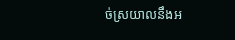ច់ស្រយាលនឹងអ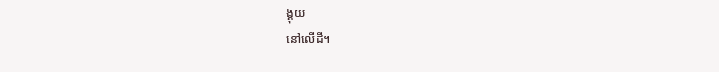ង្គុយ
នៅលើដី។